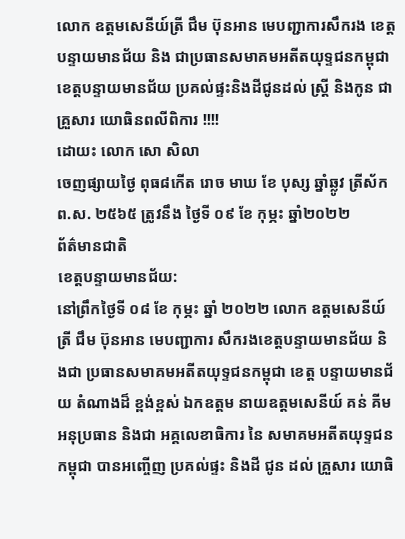លោក ឧត្តមសេនីយ៍ត្រី ជឹម ប៊ុនអាន មេបញ្ជាការសឹករង ខេត្ត បន្ទាយមានជ័យ និង ជាប្រធានសមាគមអតីតយុទ្ទជនកម្ពុជាខេត្តបន្ទាយមានជ័យ ប្រគល់ផ្ទះនិងដីជូនដល់ ស្ត្រី និងកូន ជាគ្រួសារ យោធិនពលីពិការ !!!!
ដោយះ លោក សោ សិលា
ចេញផ្សាយថ្ងៃ ពុធ៨កើត រោច មាឃ ខែ បុស្ស ឆ្នាំឆ្លូវ ត្រីស័ក ព.ស. ២៥៦៥ ត្រូវនឹង ថ្ងៃទី ០៩ ខែ កុម្ភះ ឆ្នាំ២០២២
ព័ត៌មានជាតិ
ខេត្តបន្ទាយមានជ័យ:
នៅព្រឹកថ្ងៃទី ០៨ ខែ កុម្ភះ ឆ្នាំ ២០២២ លោក ឧត្តមសេនីយ៍ត្រី ជឹម ប៊ុនអាន មេបញ្ជាការ សឹករងខេត្តបន្ទាយមានជ័យ និងជា ប្រធានសមាគមអតីតយុទ្ទជនកម្ពុជា ខេត្ត បន្ទាយមានជ័យ តំណាងដ៏ ខ្ពង់ខ្ពស់ ឯកឧត្តម នាយឧត្តមសេនីយ៍ គន់ គីម អនុប្រធាន និងជា អគ្គលេខាធិការ នៃ សមាគមអតីតយុទ្ទជនកម្ពុជា បានអញ្ចើញ ប្រគល់ផ្ទះ និងដី ជូន ដល់ គ្រួសារ យោធិ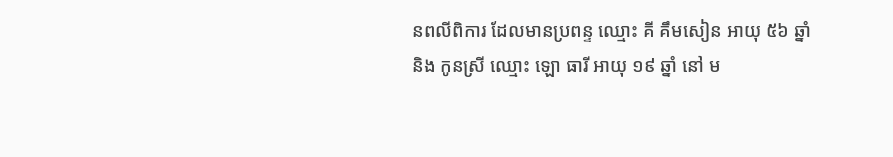នពលីពិការ ដែលមានប្រពន្ទ ឈ្មោះ គី គឹមសៀន អាយុ ៥៦ ឆ្នាំ និង កូនស្រី ឈ្មោះ ឡោ ធារី អាយុ ១៩ ឆ្នាំ នៅ ម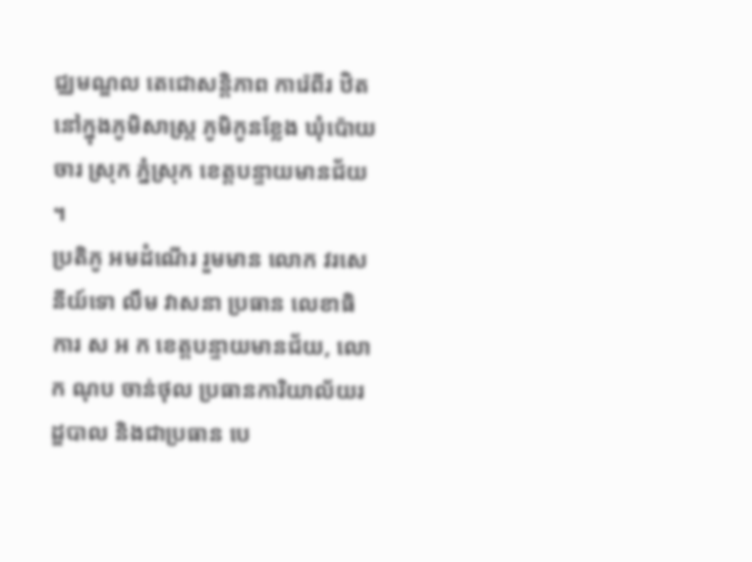ជ្ឈមណ្ឌល តេជោសន្តិភាព ការ៉េពីរ ឋិតនៅក្នុងភូមិសាស្ត្រ ភូមិកូនខ្លែង ឃុំប៉ោយចារ ស្រុក ភ្នំស្រុក ខេត្តបន្ទាយមានជ័យ ។
ប្រតិភូ អមដំណើរ រួមមាន លោក វរសេនីយ៍ទោ លឹម វាសនា ប្រធាន លេខាធិការ ស អ ក ខេត្តបន្ទាយមានជ័យ, លោក ណុប ចាន់ថុល ប្រធានការិយាល័យរដ្ឌបាល និងជាប្រធាន បេ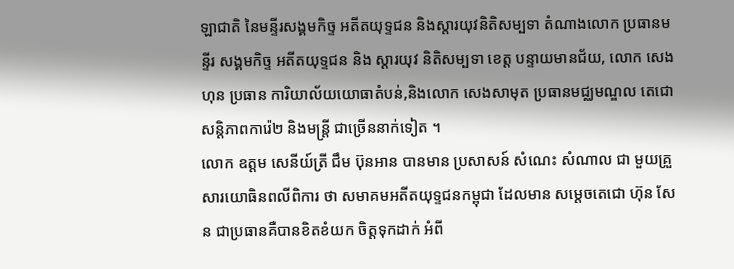ឡាជាតិ នៃមន្ទីរសង្គមកិច្ទ អតីតយុទ្ទជន និងស្ដារយុវនិតិសម្បទា តំណាងលោក ប្រធានមន្ទីរ សង្គមកិច្ទ អតីតយុទ្ទជន និង ស្ដារយុវ និតិសម្បទា ខេត្ត បន្ទាយមានជ័យ, លោក សេង ហុន ប្រធាន ការិយាល័យយោធាតំបន់,និងលោក សេងសាមុត ប្រធានមជ្ឈមណ្ឌល តេជោសន្តិភាពការ៉េ២ និងមន្ត្រី ជាច្រើននាក់ទៀត ។
លោក ឧត្តម សេនីយ៍ត្រី ជឹម ប៊ុនអាន បានមាន ប្រសាសន៍ សំណេះ សំណាល ជា មួយគ្រួសារយោធិនពលីពិការ ថា សមាគមអតីតយុទ្ទជនកម្ពុជា ដែលមាន សម្ដេចតេជោ ហ៊ុន សែន ជាប្រធានគឺបានខិតខំយក ចិត្តទុកដាក់ អំពី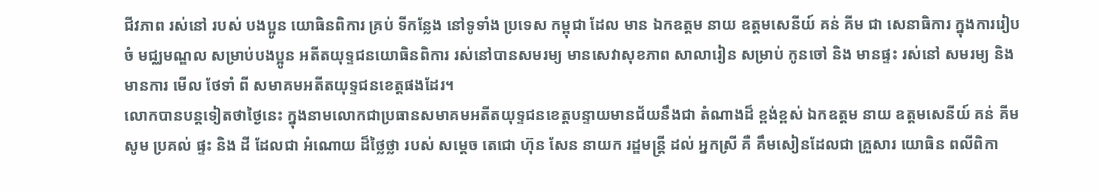ជីវភាព រស់នៅ របស់ បងប្អូន យោធិនពិការ គ្រប់ ទីកន្លែង នៅទូទាំង ប្រទេស កម្ពុជា ដែល មាន ឯកឧត្តម នាយ ឧត្តមសេនីយ៍ គន់ គីម ជា សេនាធិការ ក្នុងការរៀបចំ មជ្ឈមណ្ឌល សម្រាប់បងប្អូន អតីតយុទ្ទជនយោធិនពិការ រស់នៅបានសមរម្យ មានសេវាសុខភាព សាលារៀន សម្រាប់ កូនចៅ និង មានផ្ទះ រស់នៅ សមរម្យ និង មានការ មើល ថែទាំ ពី សមាគមអតីតយុទ្ទជនខេត្តផងដែរ។
លោកបានបន្តទៀតថាថ្ងៃនេះ ក្នុងនាមលោកជាប្រធានសមាគមអតីតយុទ្ទជនខេត្តបន្ទាយមានជ័យនឹងជា តំណាងដ៏ ខ្ពង់ខ្ពស់ ឯកឧត្តម នាយ ឧត្តមសេនីយ៍ គន់ គីម សូម ប្រគល់ ផ្ទះ និង ដី ដែលជា អំណោយ ដ៏ថ្លៃថ្លា របស់ សម្ដេច តេជោ ហ៊ុន សែន នាយក រដ្ឌមន្ត្រី ដល់ អ្នកស្រី គឺ គឹមសៀនដែលជា គ្រួសារ យោធិន ពលីពិកា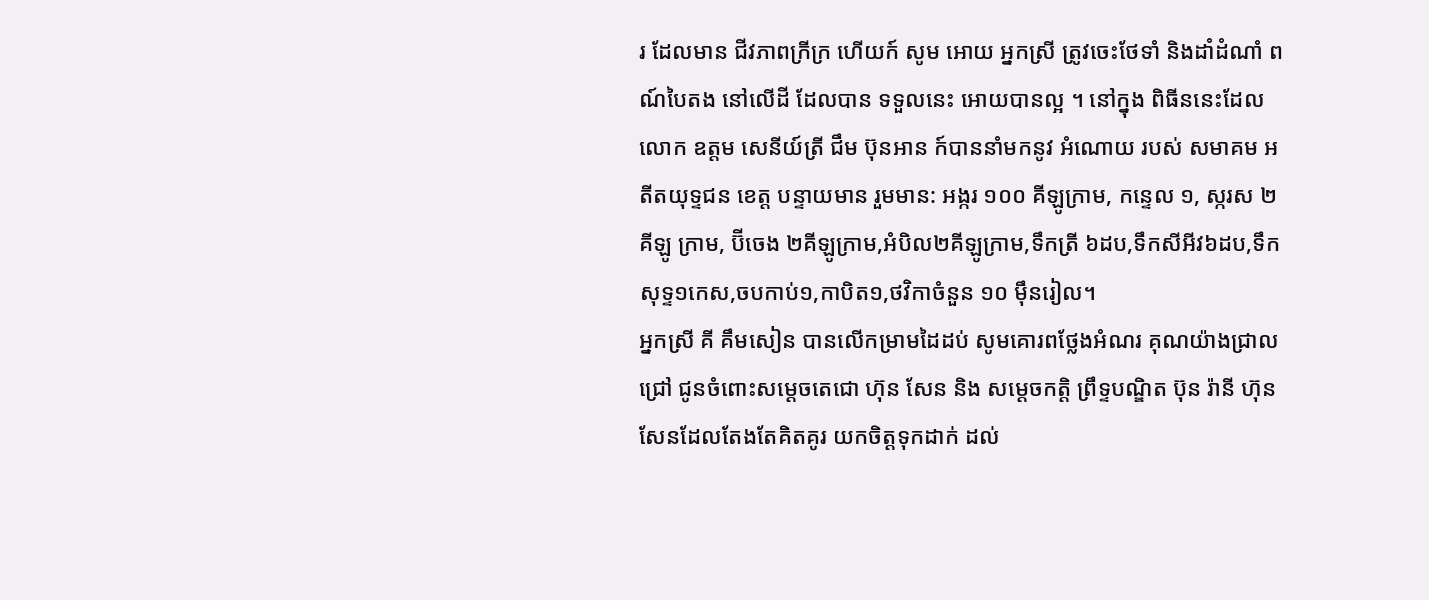រ ដែលមាន ជីវភាពក្រីក្រ ហើយក៍ សូម អោយ អ្នកស្រី ត្រូវចេះថែទាំ និងដាំដំណាំ ពណ៍បៃតង នៅលើដី ដែលបាន ទទួលនេះ អោយបានល្អ ។ នៅក្នុង ពិធីននេះដែល លោក ឧត្តម សេនីយ៍ត្រី ជឹម ប៊ុនអាន ក៍បាននាំមកនូវ អំណោយ របស់ សមាគម អតីតយុទ្ទជន ខេត្ត បន្ទាយមាន រួមមាន: អង្ករ ១០០ គីឡូក្រាម, កន្ទេល ១, ស្ករស ២ គីឡូ ក្រាម, ប៊ីចេង ២គីឡូក្រាម,អំបិល២គីឡូក្រាម,ទឹកត្រី ៦ដប,ទឹកសីអីវ៦ដប,ទឹកសុទ្ទ១កេស,ចបកាប់១,កាបិត១,ថវិកាចំនួន ១០ ម៉ឹនរៀល។
អ្នកស្រី គី គឹមសៀន បានលើកម្រាមដៃដប់ សូមគោរពថ្លែងអំណរ គុណយ៉ាងជ្រាលជ្រៅ ជូនចំពោះសម្ដេចតេជោ ហ៊ុន សែន និង សម្ដេចកត្តិ ព្រឹទ្ទបណ្ឌិត ប៊ុន រ៉ានី ហ៊ុន សែនដែលតែងតែគិតគូរ យកចិត្តទុកដាក់ ដល់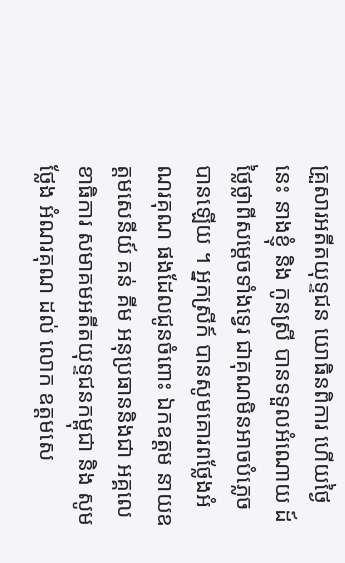គ្រួសារអតីតយុទ្ទជន យោធិនពិការ ហើយថ្ងៃនេះ នាងខ្ញុំ និង កូនស្រី បានទទួលអំណោយ ដ៍ថ្លៃថ្លាពីសម្ដេចទាំងទ្វេរ ជាគុណមិនអាចបំភ្លេចបានឡើយ ។ អ្នកស្រីក៍ បានសូមគោរពថ្លែងអំណរគុណ ផងដែលជូនចំពោះ ឯកឧត្តម នាយឧត្តមសេនីយ៍ គន់ គីម អនុប្រធាននិងជា អគ្គលេខាធិការ សមាគមអតីតយុទ្ទជនកម្ពុជា និង សូមថ្លែង អំណរគុណ ដល់ លោក ឧត្តមសេ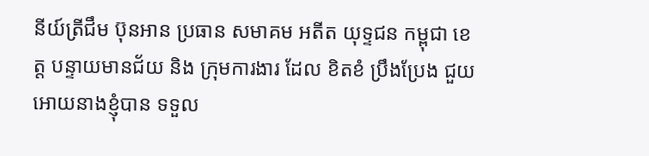នីយ៍ត្រីជឹម ប៊ុនអាន ប្រធាន សមាគម អតីត យុទ្ទជន កម្ពុជា ខេត្ត បន្ទាយមានជ័យ និង ក្រុមការងារ ដែល ខិតខំ ប្រឹងប្រែង ជួយអោយនាងខ្ញុំបាន ទទួល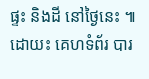ផ្ទះ និងដី នៅថ្ងៃនេះ ៕
ដោយះ គេហទំព័រ បារ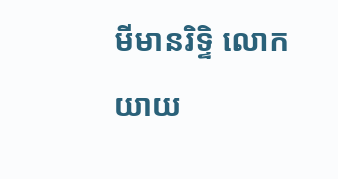មីមានរិទ្ទិ លោកយាយ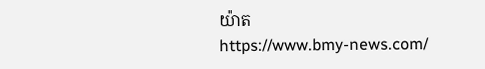យ៉ាត
https://www.bmy-news.com/